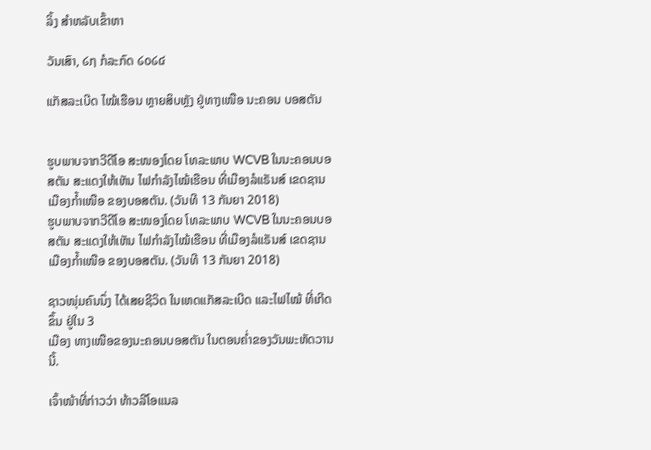ລິ້ງ ສຳຫລັບເຂົ້າຫາ

ວັນເສົາ, ໒໗ ກໍລະກົດ ໒໐໒໔

ແກັສລະເບີດ ໄໝ້ເຮືອນ ຫຼາຍສິບຫຼັງ ຢູ່ທາງເໜືອ ນະຄອນ ບອສຕັນ


ຮູບພາບຈາກວີດີໂອ ສະໜອງໂດຍ ໂທລະພາບ WCVB ໃນນະຄອນບອສຕັນ ສະແດງໃຫ້ເຫັນ ໄຟກຳລັງໄໝ້ເຮືອນ ທີ່ເມືອງລໍແຣັນສ໌ ເຂດຊານເມືອງກ້ຳເໜືອ ຂອງບອສຕັນ. (ວັນທີ 13 ກັນຍາ 2018)
ຮູບພາບຈາກວີດີໂອ ສະໜອງໂດຍ ໂທລະພາບ WCVB ໃນນະຄອນບອສຕັນ ສະແດງໃຫ້ເຫັນ ໄຟກຳລັງໄໝ້ເຮືອນ ທີ່ເມືອງລໍແຣັນສ໌ ເຂດຊານເມືອງກ້ຳເໜືອ ຂອງບອສຕັນ. (ວັນທີ 13 ກັນຍາ 2018)

ຊາວໜຸ່ມຄົນນຶ່ງ ໄດ້ເສຍຊີວິດ ໃນເຫດແກັສລະເບີດ ແລະໄຟໄໝ້ ທີ່ເກີດຂຶ້ນ ຢູ່ໃນ 3
ເມືອງ ທາງເໜືອຂອງນະຄອນບອສຕັນ ໃນຕອນຄ່ຳຂອງວັນພະຫັດວານນີ້.

ເຈົ້າໜ້າທີ່ກ່າວວ່າ ທ້າວລີໂອແນລ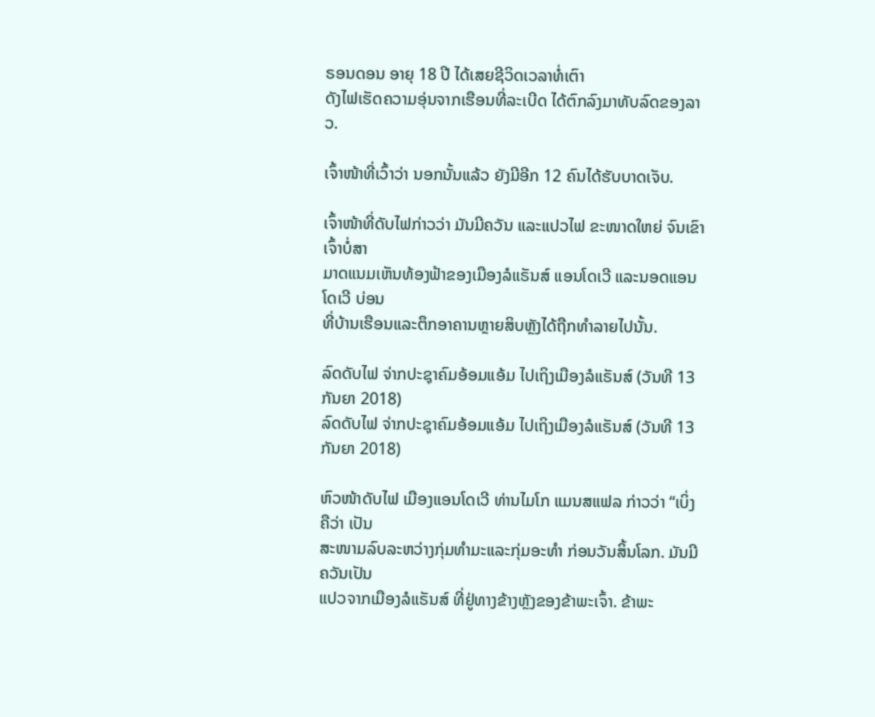ຣອນດອນ ອາຍຸ 18 ປີ ໄດ້ເສຍຊີວິດເວລາທໍ່ເຕົາ
ດັງໄຟເຮັດຄວາມອຸ່ນຈາກເຮືອນທີ່ລະເບີດ ໄດ້ຕົກລົງມາທັບລົດຂອງລາວ.

ເຈົ້າໜ້າທີ່ເວົ້າວ່າ ນອກນັ້ນແລ້ວ ຍັງມີອີກ 12 ຄົນໄດ້ຮັບບາດເຈັບ.

ເຈົ້າໜ້າທີ່ດັບໄຟກ່າວວ່າ ມັນມີຄວັນ ແລະແປວໄຟ ຂະໜາດໃຫຍ່ ຈົນເຂົາເຈົ້າບໍ່ສາ
ມາດແນມເຫັນທ້ອງຟ້າຂອງເມືອງລໍແຣັນສ໌ ແອນໂດເວີ ແລະນອດແອນໂດເວີ ບ່ອນ
ທີ່ບ້ານເຮືອນແລະຕຶກອາຄານຫຼາຍສິບຫຼັງໄດ້ຖືກທຳລາຍໄປນັ້ນ.

ລົດດັບໄຟ ຈ່າກປະຊຸາຄົມອ້ອມແອ້ມ ໄປເຖິງເມືອງລໍແຣັນສ໌ (ວັນທີ 13 ກັນຍາ 2018)
ລົດດັບໄຟ ຈ່າກປະຊຸາຄົມອ້ອມແອ້ມ ໄປເຖິງເມືອງລໍແຣັນສ໌ (ວັນທີ 13 ກັນຍາ 2018)

ຫົວໜ້າດັບໄຟ ເມືອງແອນໂດເວີ ທ່ານໄມໂກ ແມນສແຟລ ກ່າວວ່າ “ເບິ່ງຄືວ່າ ເປັນ
ສະໜາມລົບລະຫວ່າງກຸ່ມທຳມະແລະກຸ່ມອະທຳ ກ່ອນວັນສິ້ນໂລກ. ມັນມີຄວັນເປັນ
ແປວຈາກເມືອງລໍແຣັນສ໌ ທີ່ຢູ່ທາງຂ້າງຫຼັງຂອງຂ້າພະເຈົ້າ. ຂ້າພະ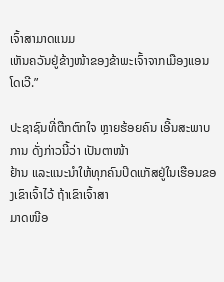ເຈົ້າສາມາດແນມ
ເຫັນຄວັນຢູ່ຂ້າງໜ້າຂອງຂ້າພະເຈົ້າຈາກເມືອງແອນໂດເວີ.”

ປະຊາຊົນທີ່ຕືກຕົກໃຈ ຫຼາຍຮ້ອຍຄົນ ເອີ້ນສະພາບການ ດັ່ງກ່າວນີ້ວ່າ ເປັນຕາໜ້າ
ຢ້ານ ແລະແນະນຳໃຫ້ທຸກຄົນປິດແກັສຢູ່ໃນເຮືອນຂອງເຂົາເຈົ້າໄວ້ ຖ້າເຂົາເຈົ້າສາ
ມາດໜີອ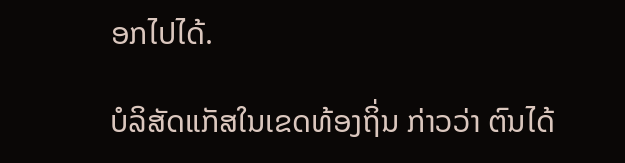ອກໄປໄດ້.

ບໍລິສັດແກັສໃນເຂດທ້ອງຖິ່ນ ກ່າວວ່າ ຕົນໄດ້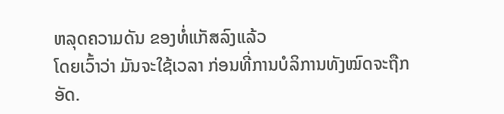ຫລຸດຄວາມດັນ ຂອງທໍ່ແກັສລົງແລ້ວ
ໂດຍເວົ້າວ່າ ມັນຈະໃຊ້ເວລາ ກ່ອນທີ່ການບໍລິການທັງໝົດຈະຖືກອັດ.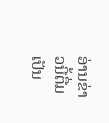ອ່ານຂ່າວນີ້ຕື່ມເປັນ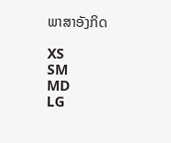ພາສາອັງກິດ

XS
SM
MD
LG